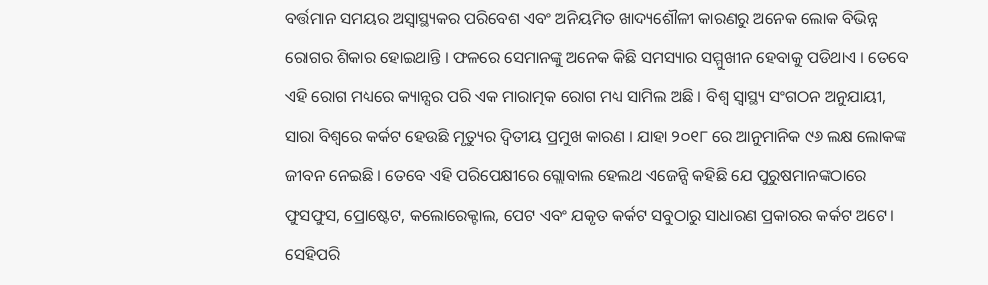ବର୍ତ୍ତମାନ ସମୟର ଅସ୍ୱାସ୍ଥ୍ୟକର ପରିବେଶ ଏବଂ ଅନିୟମିତ ଖାଦ୍ୟଶୌଳୀ କାରଣରୁ ଅନେକ ଲୋକ ବିଭିନ୍ନ ରୋଗର ଶିକାର ହୋଇଥାନ୍ତି । ଫଳରେ ସେମାନଙ୍କୁ ଅନେକ କିଛି ସମସ୍ୟାର ସମ୍ମୁଖୀନ ହେବାକୁ ପଡିଥାଏ । ତେବେ ଏହି ରୋଗ ମଧ୍ୟରେ କ୍ୟାନ୍ସର ପରି ଏକ ମାରାତ୍ମକ ରୋଗ ମଧ୍ୟ ସାମିଲ ଅଛି । ବିଶ୍ୱ ସ୍ୱାସ୍ଥ୍ୟ ସଂଗଠନ ଅନୁଯାୟୀ, ସାରା ବିଶ୍ୱରେ କର୍କଟ ହେଉଛି ମୃତ୍ୟୁର ଦ୍ୱିତୀୟ ପ୍ରମୁଖ କାରଣ । ଯାହା ୨୦୧୮ ରେ ଆନୁମାନିକ ୯୬ ଲକ୍ଷ ଲୋକଙ୍କ ଜୀବନ ନେଇଛି । ତେବେ ଏହି ପରିପେକ୍ଷୀରେ ଗ୍ଲୋବାଲ ହେଲଥ ଏଜେନ୍ସି କହିଛି ଯେ ପୁରୁଷମାନଙ୍କଠାରେ ଫୁସଫୁସ, ପ୍ରୋଷ୍ଟେଟ, କଲୋରେକ୍ଟାଲ, ପେଟ ଏବଂ ଯକୃତ କର୍କଟ ସବୁଠାରୁ ସାଧାରଣ ପ୍ରକାରର କର୍କଟ ଅଟେ। ସେହିପରି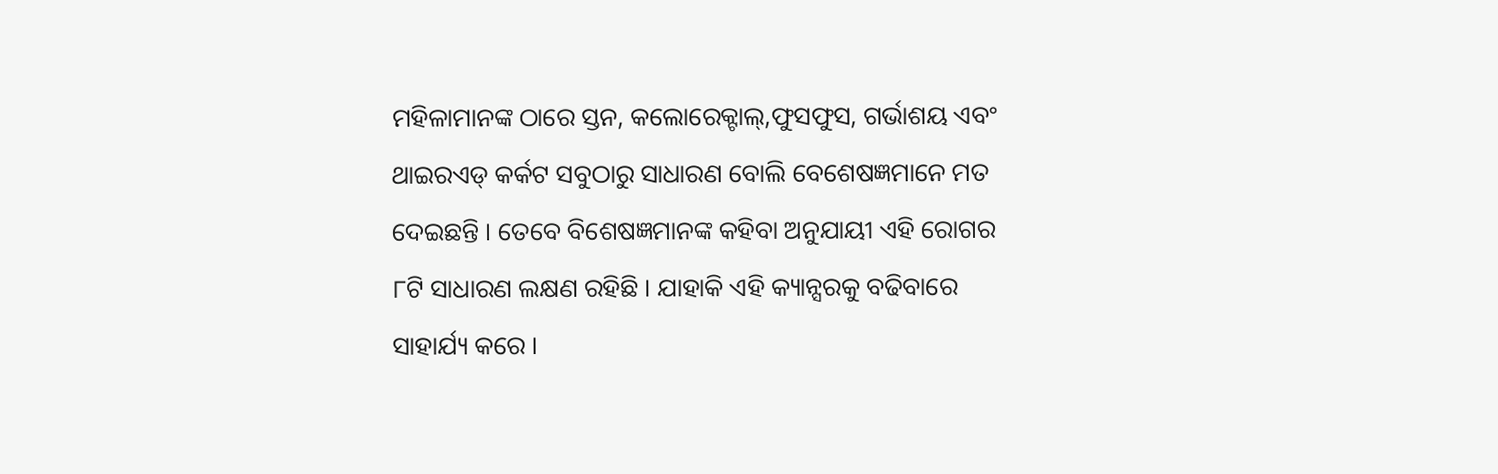ମହିଳାମାନଙ୍କ ଠାରେ ସ୍ତନ, କଲୋରେକ୍ଟାଲ୍,ଫୁସଫୁସ, ଗର୍ଭାଶୟ ଏବଂ ଥାଇରଏଡ୍ କର୍କଟ ସବୁଠାରୁ ସାଧାରଣ ବୋଲି ବେଶେଷଜ୍ଞମାନେ ମତ ଦେଇଛନ୍ତି । ତେବେ ବିଶେଷଜ୍ଞମାନଙ୍କ କହିବା ଅନୁଯାୟୀ ଏହି ରୋଗର ୮ଟି ସାଧାରଣ ଲକ୍ଷଣ ରହିଛି । ଯାହାକି ଏହି କ୍ୟାନ୍ସରକୁ ବଢିବାରେ ସାହାର୍ଯ୍ୟ କରେ ।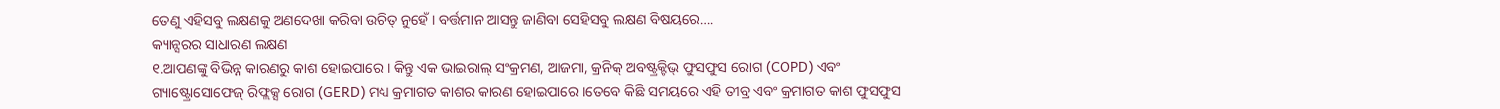ତେଣୁ ଏହିସବୁ ଲକ୍ଷଣକୁ ଅଣଦେଖା କରିବା ଉଚିତ୍ ନୁହେଁ । ବର୍ତ୍ତମାନ ଆସନ୍ତୁ ଜାଣିବା ସେହିସବୁ ଲକ୍ଷଣ ବିଷୟରେ….
କ୍ୟାନ୍ସରର ସାଧାରଣ ଲକ୍ଷଣ
୧.ଆପଣଙ୍କୁ ବିଭିନ୍ନ କାରଣରୁ କାଶ ହୋଇପାରେ । କିନ୍ତୁ ଏକ ଭାଇରାଲ୍ ସଂକ୍ରମଣ, ଆଜମା, କ୍ରନିକ୍ ଅବଷ୍ଟ୍ରକ୍ଟିଭ୍ ଫୁସଫୁସ ରୋଗ (COPD) ଏବଂ ଗ୍ୟାଷ୍ଟ୍ରୋସୋଫେଜ୍ ରିଫ୍ଲକ୍ସ ରୋଗ (GERD) ମଧ୍ୟ କ୍ରମାଗତ କାଶର କାରଣ ହୋଇପାରେ ।ତେବେ କିଛି ସମୟରେ ଏହି ତୀବ୍ର ଏବଂ କ୍ରମାଗତ କାଶ ଫୁସଫୁସ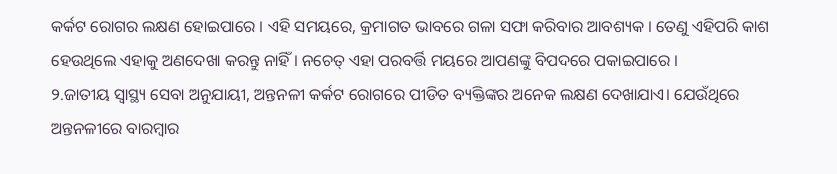କର୍କଟ ରୋଗର ଲକ୍ଷଣ ହୋଇପାରେ । ଏହି ସମୟରେ, କ୍ରମାଗତ ଭାବରେ ଗଳା ସଫା କରିବାର ଆବଶ୍ୟକ । ତେଣୁ ଏହିପରି କାଶ ହେଉଥିଲେ ଏହାକୁ ଅଣଦେଖା କରନ୍ତୁ ନାହିଁ । ନଚେତ୍ ଏହା ପରବର୍ତ୍ତି ମୟରେ ଆପଣଙ୍କୁ ବିପଦରେ ପକାଇପାରେ ।
୨.ଜାତୀୟ ସ୍ୱାସ୍ଥ୍ୟ ସେବା ଅନୁଯାୟୀ, ଅନ୍ତନଳୀ କର୍କଟ ରୋଗରେ ପୀଡିତ ବ୍ୟକ୍ତିଙ୍କର ଅନେକ ଲକ୍ଷଣ ଦେଖାଯାଏ। ଯେଉଁଥିରେ ଅନ୍ତନଳୀରେ ବାରମ୍ବାର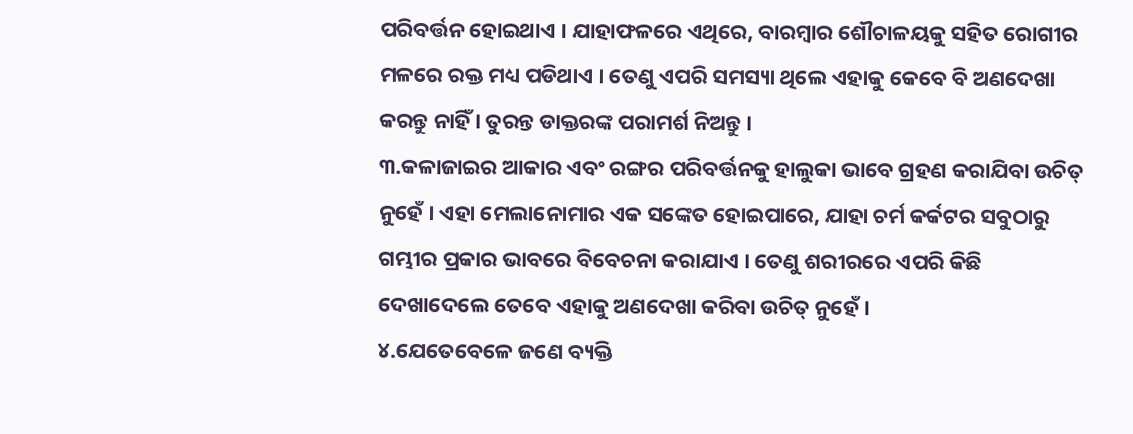ପରିବର୍ତ୍ତନ ହୋଇଥାଏ । ଯାହାଫଳରେ ଏଥିରେ, ବାରମ୍ବାର ଶୌଚାଳୟକୁ ସହିତ ରୋଗୀର ମଳରେ ରକ୍ତ ମଧ୍ୟ ପଡିଥାଏ । ତେଣୁ ଏପରି ସମସ୍ୟା ଥିଲେ ଏହାକୁ କେବେ ବି ଅଣଦେଖା କରନ୍ତୁ ନାହିଁ । ତୁରନ୍ତ ଡାକ୍ତରଙ୍କ ପରାମର୍ଶ ନିଅନ୍ତୁ ।
୩.କଳାଜାଇର ଆକାର ଏବଂ ରଙ୍ଗର ପରିବର୍ତ୍ତନକୁ ହାଲୁକା ଭାବେ ଗ୍ରହଣ କରାଯିବା ଉଚିତ୍ ନୁହେଁ । ଏହା ମେଲାନୋମାର ଏକ ସଙ୍କେତ ହୋଇପାରେ, ଯାହା ଚର୍ମ କର୍କଟର ସବୁଠାରୁ ଗମ୍ଭୀର ପ୍ରକାର ଭାବରେ ବିବେଚନା କରାଯାଏ । ତେଣୁ ଶରୀରରେ ଏପରି କିଛି ଦେଖାଦେଲେ ତେବେ ଏହାକୁ ଅଣଦେଖା କରିବା ଉଚିତ୍ ନୁହେଁ ।
୪.ଯେତେବେଳେ ଜଣେ ବ୍ୟକ୍ତି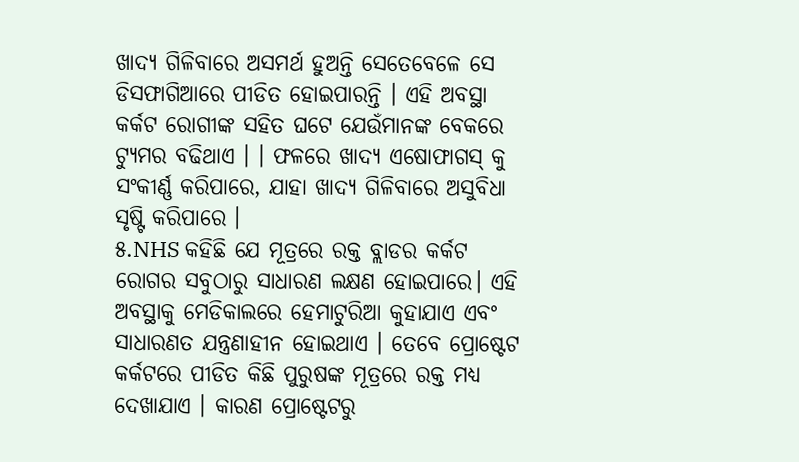ଖାଦ୍ୟ ଗିଳିବାରେ ଅସମର୍ଥ ହୁଅନ୍ତି ସେତେବେଳେ ସେ ଡିସଫାଗିଆରେ ପୀଡିତ ହୋଇପାରନ୍ତି । ଏହି ଅବସ୍ଥା କର୍କଟ ରୋଗୀଙ୍କ ସହିତ ଘଟେ ଯେଉଁମାନଙ୍କ ବେକରେ ଟ୍ୟୁମର ବଢିଥାଏ । । ଫଳରେ ଖାଦ୍ୟ ଏଷୋଫାଗସ୍ କୁ ସଂକୀର୍ଣ୍ଣ କରିପାରେ, ଯାହା ଖାଦ୍ୟ ଗିଳିବାରେ ଅସୁବିଧା ସୃଷ୍ଟି କରିପାରେ ।
୫.NHS କହିଛି ଯେ ମୂତ୍ରରେ ରକ୍ତ ବ୍ଲାଡର କର୍କଟ ରୋଗର ସବୁଠାରୁ ସାଧାରଣ ଲକ୍ଷଣ ହୋଇପାରେ। ଏହି ଅବସ୍ଥାକୁ ମେଡିକାଲରେ ହେମାଟୁରିଆ କୁହାଯାଏ ଏବଂ ସାଧାରଣତ ଯନ୍ତ୍ରଣାହୀନ ହୋଇଥାଏ । ତେବେ ପ୍ରୋଷ୍ଟେଟ କର୍କଟରେ ପୀଡିତ କିଛି ପୁରୁଷଙ୍କ ମୂତ୍ରରେ ରକ୍ତ ମଧ୍ୟ ଦେଖାଯାଏ । କାରଣ ପ୍ରୋଷ୍ଟେଟରୁ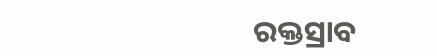ରକ୍ତସ୍ରାବ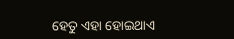ହେତୁ ଏହା ହୋଇଥାଏ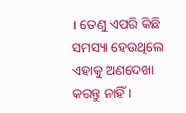। ତେଣୁ ଏପରି କିଛି ସମସ୍ୟା ହେଉଥିଲେ ଏହାକୁ ଅଣଦେଖା କରନ୍ତୁ ନାହିଁ ।